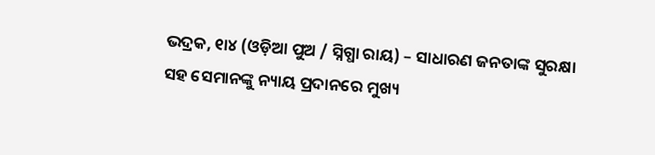ଭଦ୍ରକ, ୧ା୪ (ଓଡ଼ିଆ ପୁଅ / ସ୍ନିଗ୍ଧା ରାୟ) – ସାଧାରଣ ଜନତାଙ୍କ ସୁରକ୍ଷା ସହ ସେମାନଙ୍କୁ ନ୍ୟାୟ ପ୍ରଦାନରେ ମୁଖ୍ୟ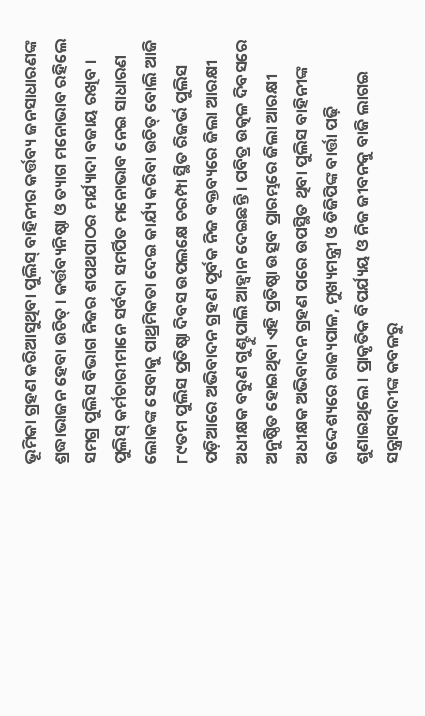ଭୂମିକା ଗ୍ରହଣ କରିଆସୁଥିବା ପୁଲିସ୍ ବାହିନୀର କର୍ତ୍ତବ୍ୟ ଜନସାଧାରଣଙ୍କ ଶ୍ରଦ୍ଧାଭାଜନ ହେବା ଉଚିତ୍ । କର୍ତ୍ତବ୍ୟନିଷ୍ଠା ଓ ତ୍ୟାଗ ମନୋଭାବ ରହିଲେ ସମଗ୍ର ପୁଲିସ ବିଭାଗ ନିଜର ଶପଥପାଠର ମର୍ଯ୍ୟାଦା ବଜାୟ ରଖିବ । ପୁଲିସ୍ କର୍ମଚାରୀମାନେ ସର୍ବଦା ସମର୍ପିତ ମନୋଭାବ ନେଇ ସାଧାରଣ ଲୋକଙ୍କ ସେବାକୁ ପାଥ୍ରମିକତା ଦେଇ କାର୍ଯ୍ୟ କରିବା ଉଚିତ୍ ବୋଲି ଆଜି ୮୯ତମ ପୁଲିସ ପ୍ରତିଷ୍ଠା ଦିବସ ଉପଲକ୍ଷେ ଚରମ୍ପା ସ୍ଥିତ ରିଜର୍ଭ ପୁଲିସ ପଡ଼ିଆରେ ଅଭିବାଦନ ଗ୍ରହଣ ପୂର୍ବକ ନିଜ ବକ୍ତବ୍ୟରେ ଜିଲା ଆରକ୍ଷୀ ଅଧୀକ୍ଷକ ବରୁଣ ଗୁଣ୍ଟୁପାଲି ଆହ୍ୱାନ ଦେଇଛନ୍ତି । ପବିତ୍ର ଉତ୍କଳ ଦିବସରେ ଅନୁଷ୍ଠିତ ହୋଇଥିବା ଏହି ପ୍ରତିଷ୍ଠା ଉତ୍ସବ ପ୍ରାରମ୍ଭରେ ଜିଲା ଆରକ୍ଷୀ ଅଧୀକ୍ଷକ ଅଭିବାଦନ ଗ୍ରହଣ ପରେ ଉପସ୍ଥିତ ଥିବା ପୁଲିସ ବାହିନୀଙ୍କ ଉଦ୍ଦେଶ୍ୟରେ ରାଜ୍ୟପାଳ, ମୁଖ୍ୟମନ୍ତ୍ରୀ ଓ ଡିଜିପିଙ୍କ ବାର୍ତ୍ତା ପଢ଼ି ଶୁଣାଇଥିଲେ । ପ୍ରାକୃତିକ ବିପର୍ଯ୍ୟୟ ଓ ନିଜ ଜୀବନକୁ ବାଜି ଲାଗଇ ସନ୍ତ୍ରାସବାଦୀଙ୍କ କବଳରୁ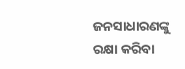ଜନସାଧାରଣଙ୍କୁ ରକ୍ଷା କରିବା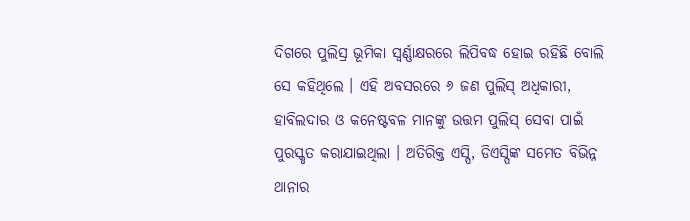ଦିଗରେ ପୁଲିସ୍ର ଭୂମିକା ସ୍ୱର୍ଣ୍ଣାକ୍ଷରରେ ଲିପିବଦ୍ଧ ହୋଇ ରହିଛି ବୋଲି ସେ କହିଥିଲେ । ଏହି ଅବସରରେ ୬ ଜଣ ପୁଲିସ୍ ଅଧିକାରୀ, ହାବିଲଦାର ଓ କନେଷ୍ଟବଳ ମାନଙ୍କୁ ଉତ୍ତମ ପୁଲିସ୍ ସେବା ପାଇଁ ପୁରସ୍କୃତ କରାଯାଇଥିଲା । ଅତିରିକ୍ତ ଏସ୍ପି, ଡିଏସ୍ପିଙ୍କ ସମେତ ବିଭିନ୍ନ ଥାନାର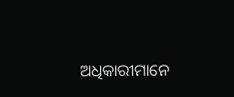ଅଧିକାରୀମାନେ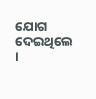ଯୋଗ ଦେଇଥିଲେ ।